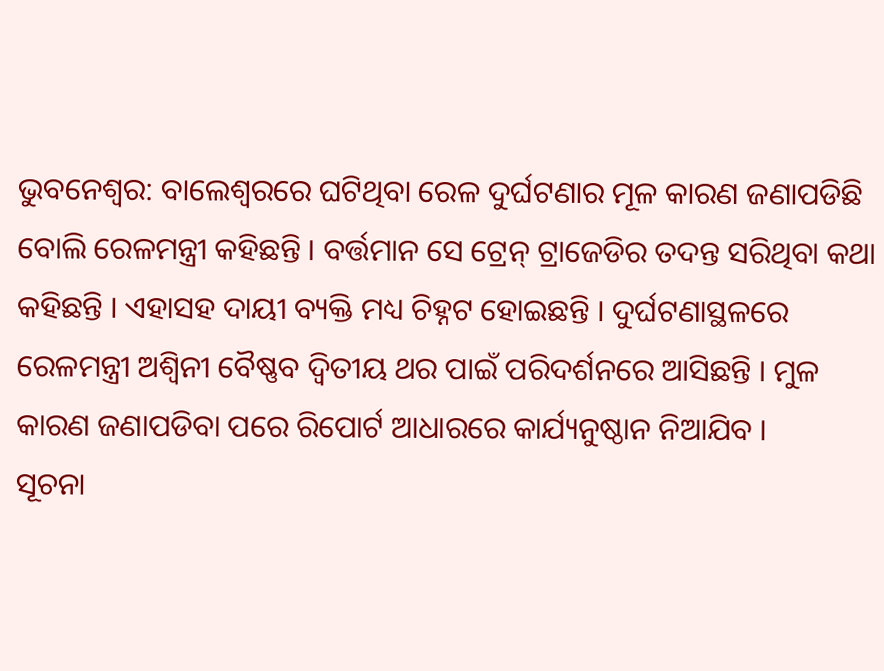ଭୁବନେଶ୍ୱର: ବାଲେଶ୍ୱରରେ ଘଟିଥିବା ରେଳ ଦୁର୍ଘଟଣାର ମୂଳ କାରଣ ଜଣାପଡିଛି ବୋଲି ରେଳମନ୍ତ୍ରୀ କହିଛନ୍ତି । ବର୍ତ୍ତମାନ ସେ ଟ୍ରେନ୍ ଟ୍ରାଜେଡିର ତଦନ୍ତ ସରିଥିବା କଥା କହିଛନ୍ତି । ଏହାସହ ଦାୟୀ ବ୍ୟକ୍ତି ମଧ୍ୟ ଚିହ୍ନଟ ହୋଇଛନ୍ତି । ଦୁର୍ଘଟଣାସ୍ଥଳରେ ରେଳମନ୍ତ୍ରୀ ଅଶ୍ୱିନୀ ବୈଷ୍ଣବ ଦ୍ୱିତୀୟ ଥର ପାଇଁ ପରିଦର୍ଶନରେ ଆସିଛନ୍ତି । ମୁଳ କାରଣ ଜଣାପଡିବା ପରେ ରିପୋର୍ଟ ଆଧାରରେ କାର୍ଯ୍ୟନୁଷ୍ଠାନ ନିଆଯିବ ।
ସୂଚନା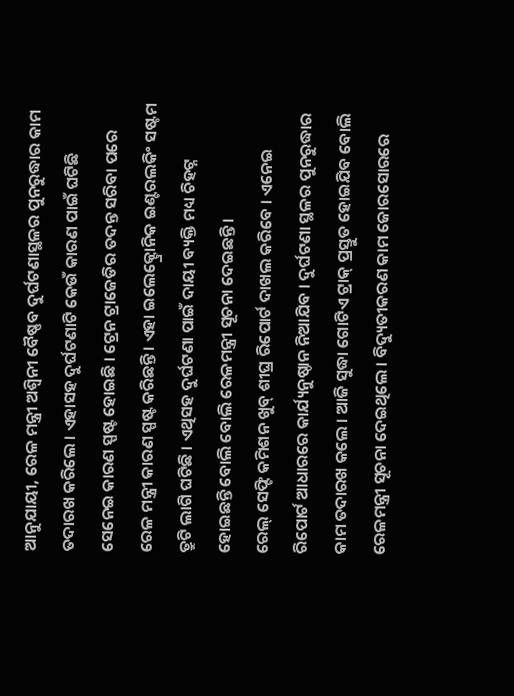ଆନୁଯାୟୀ, ରେଳ ମନ୍ତ୍ରୀ ଅଶ୍ୱିନୀ ବୈଷ୍ଣବ ଦୁର୍ଘଟଣାସ୍ଥଳର ପୁନରୁଦ୍ଧାର କାମ ତଦାରଖ କରିଲେ । ଏହାସହ ଦୁର୍ଘଟଣାଟି କେଉଁ କାରଣ ପାଇଁ ଘଟିଛି ସେନେଇ କାରଣ ସ୍ପଷ୍ଟ ହୋଇଛି । ଟ୍ରେନ ଟ୍ରାଜେଡିର ତଦନ୍ତ ସରିବା ପରେ ରେଳ ମନ୍ତ୍ରୀ କାରଣ ସ୍ପଷ୍ଟ କରିଛନ୍ତି । ଏହା ଇଲେକ୍ଟ୍ରୋନିକ ଇଣ୍ଟରଲକିଂ ସଷ୍ଟମ ତ୍ରୁଟି ଲାଗି ଘଟିଛି । ଏଥିସହ ଦୁର୍ଘଟଣା ପାଇଁ ଦାୟୀ ବ୍ୟକ୍ତି ମଧ୍ୟ ଚିହଟ୍ନ ହୋଇଛନ୍ତି ବୋଲି ବୋଲି ରେଳମନ୍ତ୍ରୀ ସୂଚନା ଦେଇଛନ୍ତି ।
ରେଲ୍ ସେଫ୍ଟି କମିଶନ ଖୁବ୍ ଶୀଘ୍ର ରିପୋର୍ଟ ଦାଖଲ କରିବେ । ଏନେଇ ରିପୋର୍ଟ ଆଧାରରେ କାର୍ଯ୍ୟନୁଷ୍ଠାନ ନିଆଯିବ । ଦୁର୍ଘଟଣା ସ୍ଥଳର ପୁନରୁଦ୍ଧାର କାମ ତଦାରଖ କଲେ । ଆଜି ସୁଦ୍ଧା ଗୋଟିଏ ଟ୍ରାକ୍ ପ୍ରସ୍ତୁତ ହୋଇଯିବ ବୋଲି ରେଳମନ୍ତ୍ରୀ ସୂଚନା ଦେଇଥିଲେ । ବିଦ୍ୟୁତୀକରଣ କାମ ଜୋରସୋରରେ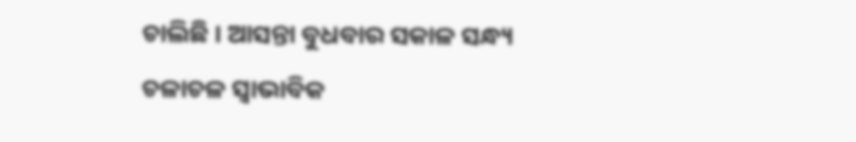ଚାଲିଛି । ଆସନ୍ତା ବୁଧବାର ସକାଳ ସନ୍ଧ୍ୟ ଚଳାଚଳ ସ୍ୱାଭାବିକ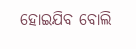ହୋଇଯିବ ବୋଲି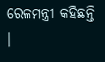ରେଳମନ୍ତ୍ରୀ କହିଛନ୍ତି ।